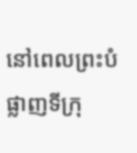នៅពេលព្រះបំផ្លាញទីក្រុ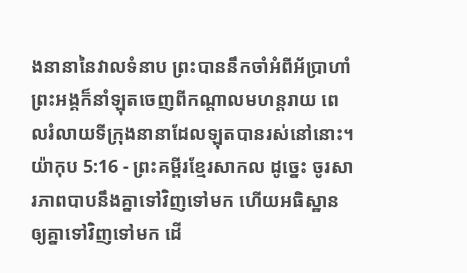ងនានានៃវាលទំនាប ព្រះបាននឹកចាំអំពីអ័ប្រាហាំ ព្រះអង្គក៏នាំឡុតចេញពីកណ្ដាលមហន្តរាយ ពេលរំលាយទីក្រុងនានាដែលឡុតបានរស់នៅនោះ។
យ៉ាកុប 5:16 - ព្រះគម្ពីរខ្មែរសាកល ដូច្នេះ ចូរសារភាពបាបនឹងគ្នាទៅវិញទៅមក ហើយអធិស្ឋានឲ្យគ្នាទៅវិញទៅមក ដើ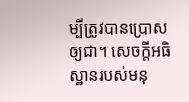ម្បីត្រូវបានប្រោសឲ្យជា។ សេចក្ដីអធិស្ឋានរបស់មនុ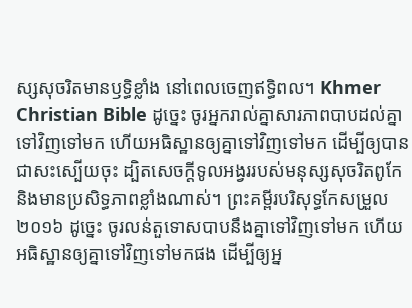ស្សសុចរិតមានឫទ្ធិខ្លាំង នៅពេលចេញឥទ្ធិពល។ Khmer Christian Bible ដូច្នេះ ចូរអ្នករាល់គ្នាសារភាពបាបដល់គ្នាទៅវិញទៅមក ហើយអធិស្ឋានឲ្យគ្នាទៅវិញទៅមក ដើម្បីឲ្យបានជាសះស្បើយចុះ ដ្បិតសេចក្ដីទូលអង្វររបស់មនុស្សសុចរិតពូកែ និងមានប្រសិទ្ធភាពខ្លាំងណាស់។ ព្រះគម្ពីរបរិសុទ្ធកែសម្រួល ២០១៦ ដូច្នេះ ចូរលន់តួទោសបាបនឹងគ្នាទៅវិញទៅមក ហើយអធិស្ឋានឲ្យគ្នាទៅវិញទៅមកផង ដើម្បីឲ្យអ្ន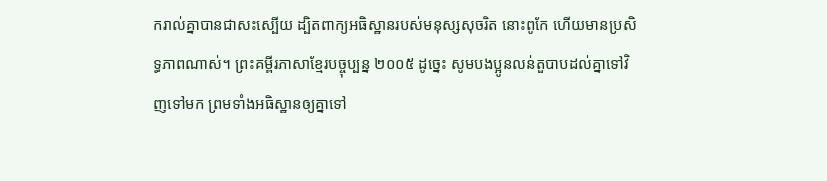ករាល់គ្នាបានជាសះស្បើយ ដ្បិតពាក្យអធិស្ឋានរបស់មនុស្សសុចរិត នោះពូកែ ហើយមានប្រសិទ្ធភាពណាស់។ ព្រះគម្ពីរភាសាខ្មែរបច្ចុប្បន្ន ២០០៥ ដូច្នេះ សូមបងប្អូនលន់តួបាបដល់គ្នាទៅវិញទៅមក ព្រមទាំងអធិស្ឋានឲ្យគ្នាទៅ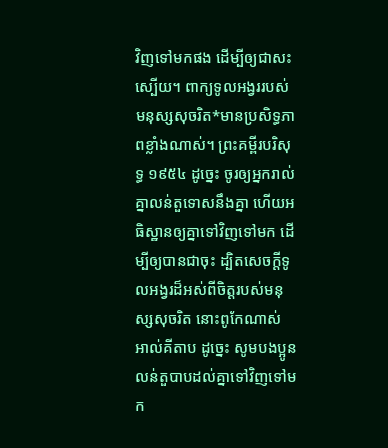វិញទៅមកផង ដើម្បីឲ្យជាសះស្បើយ។ ពាក្យទូលអង្វររបស់មនុស្សសុចរិត*មានប្រសិទ្ធភាពខ្លាំងណាស់។ ព្រះគម្ពីរបរិសុទ្ធ ១៩៥៤ ដូច្នេះ ចូរឲ្យអ្នករាល់គ្នាលន់តួទោសនឹងគ្នា ហើយអធិស្ឋានឲ្យគ្នាទៅវិញទៅមក ដើម្បីឲ្យបានជាចុះ ដ្បិតសេចក្ដីទូលអង្វរដ៏អស់ពីចិត្តរបស់មនុស្សសុចរិត នោះពូកែណាស់ អាល់គីតាប ដូច្នេះ សូមបងប្អូនលន់តួបាបដល់គ្នាទៅវិញទៅមក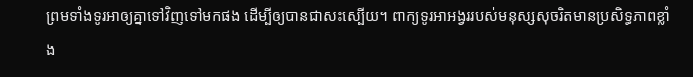ព្រមទាំងទូរអាឲ្យគ្នាទៅវិញទៅមកផង ដើម្បីឲ្យបានជាសះស្បើយ។ ពាក្យទូរអាអង្វររបស់មនុស្សសុចរិតមានប្រសិទ្ធភាពខ្លាំង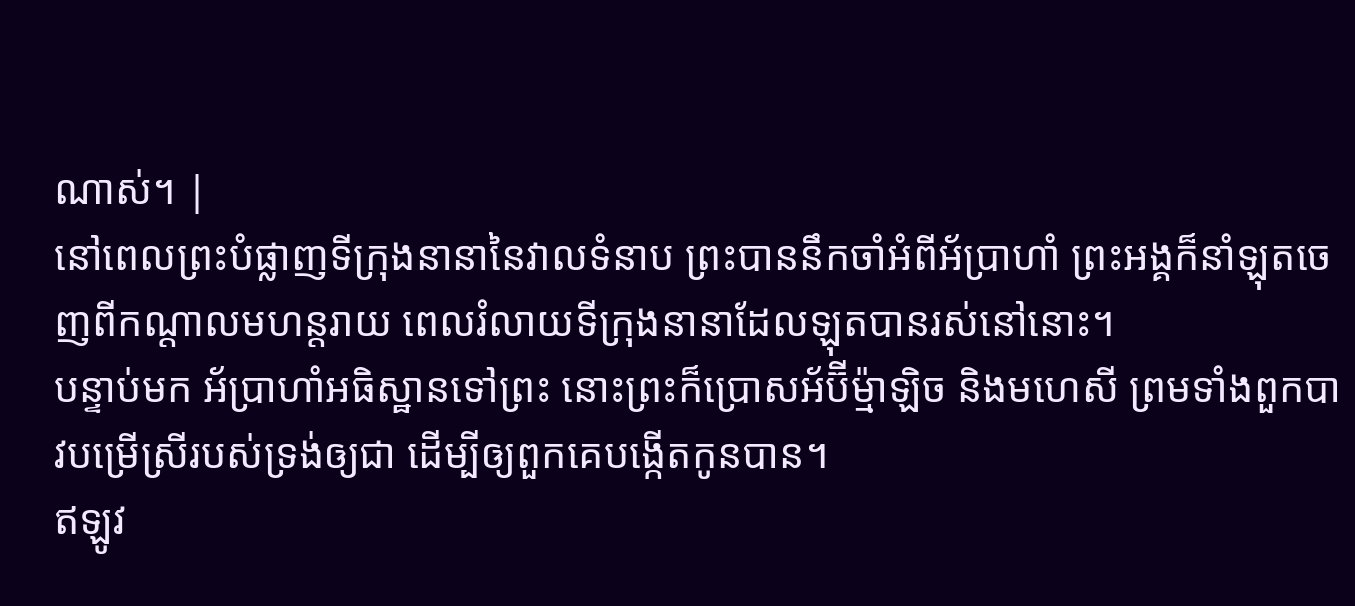ណាស់។ |
នៅពេលព្រះបំផ្លាញទីក្រុងនានានៃវាលទំនាប ព្រះបាននឹកចាំអំពីអ័ប្រាហាំ ព្រះអង្គក៏នាំឡុតចេញពីកណ្ដាលមហន្តរាយ ពេលរំលាយទីក្រុងនានាដែលឡុតបានរស់នៅនោះ។
បន្ទាប់មក អ័ប្រាហាំអធិស្ឋានទៅព្រះ នោះព្រះក៏ប្រោសអ័ប៊ីម្ម៉ាឡិច និងមហេសី ព្រមទាំងពួកបាវបម្រើស្រីរបស់ទ្រង់ឲ្យជា ដើម្បីឲ្យពួកគេបង្កើតកូនបាន។
ឥឡូវ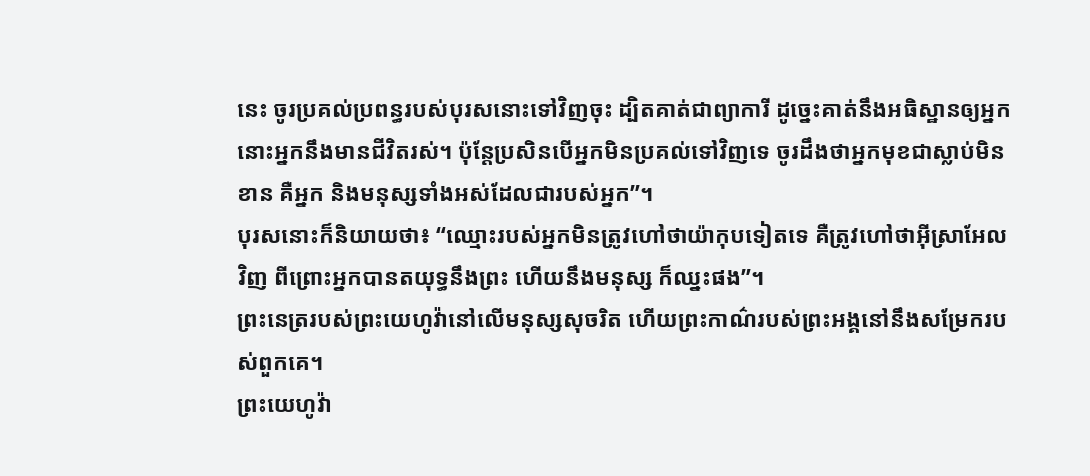នេះ ចូរប្រគល់ប្រពន្ធរបស់បុរសនោះទៅវិញចុះ ដ្បិតគាត់ជាព្យាការី ដូច្នេះគាត់នឹងអធិស្ឋានឲ្យអ្នក នោះអ្នកនឹងមានជីវិតរស់។ ប៉ុន្តែប្រសិនបើអ្នកមិនប្រគល់ទៅវិញទេ ចូរដឹងថាអ្នកមុខជាស្លាប់មិនខាន គឺអ្នក និងមនុស្សទាំងអស់ដែលជារបស់អ្នក”។
បុរសនោះក៏និយាយថា៖ “ឈ្មោះរបស់អ្នកមិនត្រូវហៅថាយ៉ាកុបទៀតទេ គឺត្រូវហៅថាអ៊ីស្រាអែលវិញ ពីព្រោះអ្នកបានតយុទ្ធនឹងព្រះ ហើយនឹងមនុស្ស ក៏ឈ្នះផង”។
ព្រះនេត្ររបស់ព្រះយេហូវ៉ានៅលើមនុស្សសុចរិត ហើយព្រះកាណ៌របស់ព្រះអង្គនៅនឹងសម្រែករបស់ពួកគេ។
ព្រះយេហូវ៉ា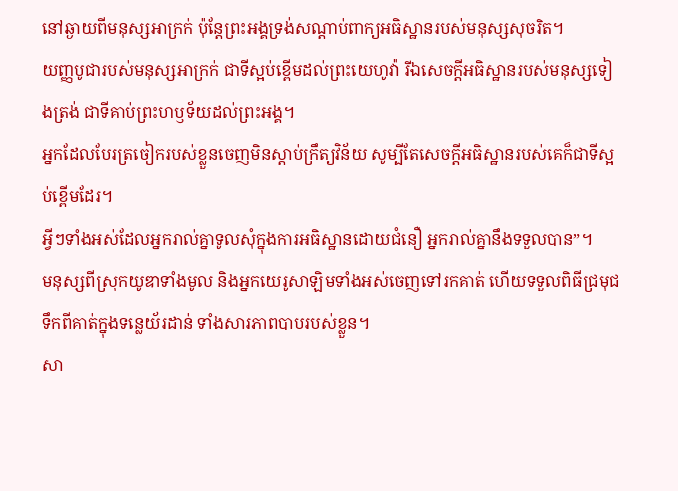នៅឆ្ងាយពីមនុស្សអាក្រក់ ប៉ុន្តែព្រះអង្គទ្រង់សណ្ដាប់ពាក្យអធិស្ឋានរបស់មនុស្សសុចរិត។
យញ្ញបូជារបស់មនុស្សអាក្រក់ ជាទីស្អប់ខ្ពើមដល់ព្រះយេហូវ៉ា រីឯសេចក្ដីអធិស្ឋានរបស់មនុស្សទៀងត្រង់ ជាទីគាប់ព្រះហឫទ័យដល់ព្រះអង្គ។
អ្នកដែលបែរត្រចៀករបស់ខ្លួនចេញមិនស្ដាប់ក្រឹត្យវិន័យ សូម្បីតែសេចក្ដីអធិស្ឋានរបស់គេក៏ជាទីស្អប់ខ្ពើមដែរ។
អ្វីៗទាំងអស់ដែលអ្នករាល់គ្នាទូលសុំក្នុងការអធិស្ឋានដោយជំនឿ អ្នករាល់គ្នានឹងទទួលបាន”។
មនុស្សពីស្រុកយូឌាទាំងមូល និងអ្នកយេរូសាឡិមទាំងអស់ចេញទៅរកគាត់ ហើយទទួលពិធីជ្រមុជទឹកពីគាត់ក្នុងទន្លេយ័រដាន់ ទាំងសារភាពបាបរបស់ខ្លួន។
សា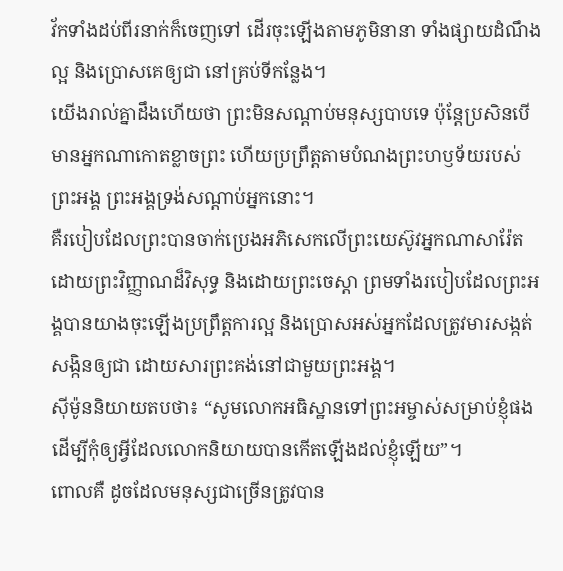វ័កទាំងដប់ពីរនាក់ក៏ចេញទៅ ដើរចុះឡើងតាមភូមិនានា ទាំងផ្សាយដំណឹងល្អ និងប្រោសគេឲ្យជា នៅគ្រប់ទីកន្លែង។
យើងរាល់គ្នាដឹងហើយថា ព្រះមិនសណ្ដាប់មនុស្សបាបទេ ប៉ុន្តែប្រសិនបើមានអ្នកណាកោតខ្លាចព្រះ ហើយប្រព្រឹត្តតាមបំណងព្រះហឫទ័យរបស់ព្រះអង្គ ព្រះអង្គទ្រង់សណ្ដាប់អ្នកនោះ។
គឺរបៀបដែលព្រះបានចាក់ប្រេងអភិសេកលើព្រះយេស៊ូវអ្នកណាសារ៉ែត ដោយព្រះវិញ្ញាណដ៏វិសុទ្ធ និងដោយព្រះចេស្ដា ព្រមទាំងរបៀបដែលព្រះអង្គបានយាងចុះឡើងប្រព្រឹត្តការល្អ និងប្រោសអស់អ្នកដែលត្រូវមារសង្កត់សង្កិនឲ្យជា ដោយសារព្រះគង់នៅជាមួយព្រះអង្គ។
ស៊ីម៉ូននិយាយតបថា៖ “សូមលោកអធិស្ឋានទៅព្រះអម្ចាស់សម្រាប់ខ្ញុំផង ដើម្បីកុំឲ្យអ្វីដែលលោកនិយាយបានកើតឡើងដល់ខ្ញុំឡើយ”។
ពោលគឺ ដូចដែលមនុស្សជាច្រើនត្រូវបាន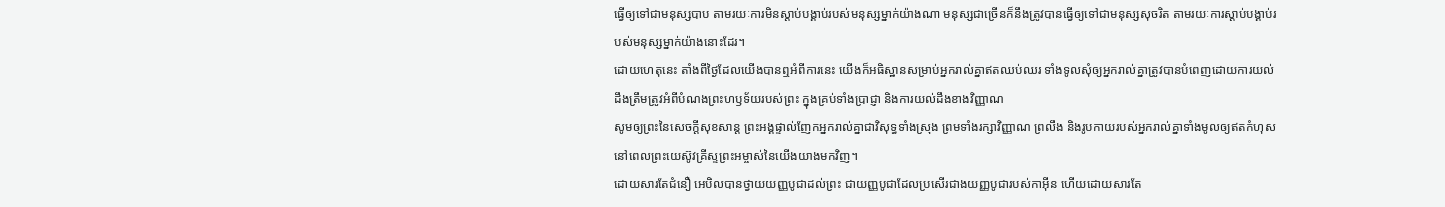ធ្វើឲ្យទៅជាមនុស្សបាប តាមរយៈការមិនស្ដាប់បង្គាប់របស់មនុស្សម្នាក់យ៉ាងណា មនុស្សជាច្រើនក៏នឹងត្រូវបានធ្វើឲ្យទៅជាមនុស្សសុចរិត តាមរយៈការស្ដាប់បង្គាប់របស់មនុស្សម្នាក់យ៉ាងនោះដែរ។
ដោយហេតុនេះ តាំងពីថ្ងៃដែលយើងបានឮអំពីការនេះ យើងក៏អធិស្ឋានសម្រាប់អ្នករាល់គ្នាឥតឈប់ឈរ ទាំងទូលសុំឲ្យអ្នករាល់គ្នាត្រូវបានបំពេញដោយការយល់ដឹងត្រឹមត្រូវអំពីបំណងព្រះហឫទ័យរបស់ព្រះ ក្នុងគ្រប់ទាំងប្រាជ្ញា និងការយល់ដឹងខាងវិញ្ញាណ
សូមឲ្យព្រះនៃសេចក្ដីសុខសាន្ត ព្រះអង្គផ្ទាល់ញែកអ្នករាល់គ្នាជាវិសុទ្ធទាំងស្រុង ព្រមទាំងរក្សាវិញ្ញាណ ព្រលឹង និងរូបកាយរបស់អ្នករាល់គ្នាទាំងមូលឲ្យឥតកំហុស នៅពេលព្រះយេស៊ូវគ្រីស្ទព្រះអម្ចាស់នៃយើងយាងមកវិញ។
ដោយសារតែជំនឿ អេបិលបានថ្វាយយញ្ញបូជាដល់ព្រះ ជាយញ្ញបូជាដែលប្រសើរជាងយញ្ញបូជារបស់កាអ៊ីន ហើយដោយសារតែ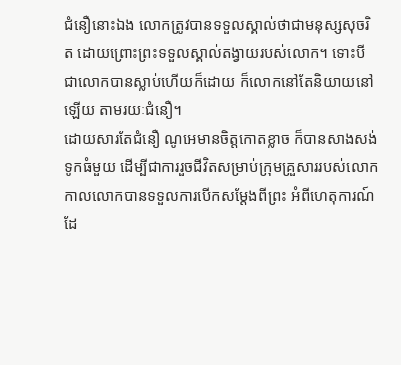ជំនឿនោះឯង លោកត្រូវបានទទួលស្គាល់ថាជាមនុស្សសុចរិត ដោយព្រោះព្រះទទួលស្គាល់តង្វាយរបស់លោក។ ទោះបីជាលោកបានស្លាប់ហើយក៏ដោយ ក៏លោកនៅតែនិយាយនៅឡើយ តាមរយៈជំនឿ។
ដោយសារតែជំនឿ ណូអេមានចិត្តកោតខ្លាច ក៏បានសាងសង់ទូកធំមួយ ដើម្បីជាការរួចជីវិតសម្រាប់ក្រុមគ្រួសាររបស់លោក កាលលោកបានទទួលការបើកសម្ដែងពីព្រះ អំពីហេតុការណ៍ដែ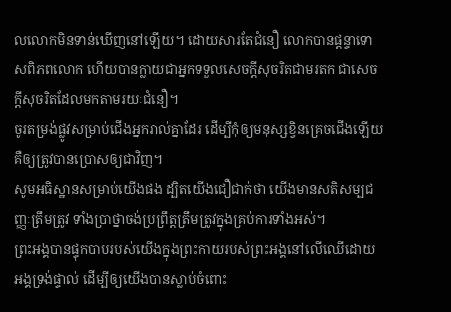លលោកមិនទាន់ឃើញនៅឡើយ។ ដោយសារតែជំនឿ លោកបានផ្ដន្ទាទោសពិភពលោក ហើយបានក្លាយជាអ្នកទទួលសេចក្ដីសុចរិតជាមរតក ជាសេចក្ដីសុចរិតដែលមកតាមរយៈជំនឿ។
ចូរតម្រង់ផ្លូវសម្រាប់ជើងអ្នករាល់គ្នាដែរ ដើម្បីកុំឲ្យមនុស្សខ្វិនគ្រេចជើងឡើយ គឺឲ្យត្រូវបានប្រោសឲ្យជាវិញ។
សូមអធិស្ឋានសម្រាប់យើងផង ដ្បិតយើងជឿជាក់ថា យើងមានសតិសម្បជញ្ញៈត្រឹមត្រូវ ទាំងប្រាថ្នាចង់ប្រព្រឹត្តត្រឹមត្រូវក្នុងគ្រប់ការទាំងអស់។
ព្រះអង្គបានផ្ទុកបាបរបស់យើងក្នុងព្រះកាយរបស់ព្រះអង្គនៅលើឈើដោយអង្គទ្រង់ផ្ទាល់ ដើម្បីឲ្យយើងបានស្លាប់ចំពោះ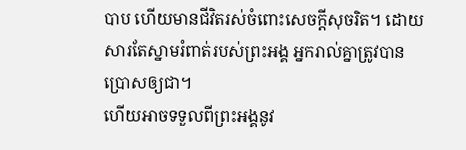បាប ហើយមានជីវិតរស់ចំពោះសេចក្ដីសុចរិត។ ដោយសារតែស្នាមរំពាត់របស់ព្រះអង្គ អ្នករាល់គ្នាត្រូវបានប្រោសឲ្យជា។
ហើយអាចទទួលពីព្រះអង្គនូវ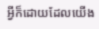អ្វីក៏ដោយដែលយើង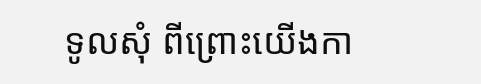ទូលសុំ ពីព្រោះយើងកា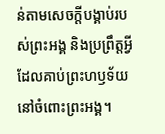ន់តាមសេចក្ដីបង្គាប់របស់ព្រះអង្គ និងប្រព្រឹត្តអ្វីដែលគាប់ព្រះហឫទ័យនៅចំពោះព្រះអង្គ។